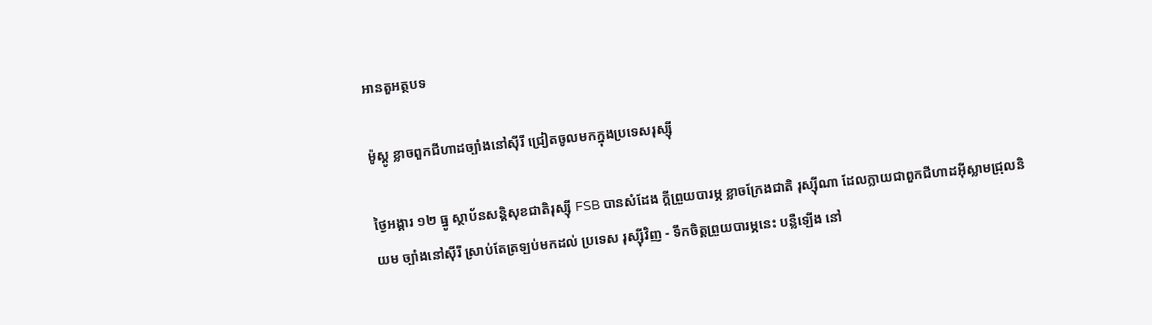អានតួអត្ថបទ

ម៉ូស្គូ ខ្លាចពួកជីហាដច្បាំងនៅស៊ីរី ជ្រៀតចូលមកក្នុងប្រទេសរុស្ស៊ី

ថ្ងៃអង្គារ ១២ ធ្នូ ស្ថាប័នសន្តិសុខជាតិរុស្ស៊ី FSB បានសំដែង ក្តីព្រួយបារម្ភ ខ្លាចក្រែងជាតិ រុស្ស៊ីណា ដែលក្លាយជាពួកជីហាដអ៊ីស្លាមជ្រុលនិយម ច្បាំងនៅស៊ីរី ស្រាប់តែត្រឡប់មកដល់ ប្រទេស រុស្ស៊ីវិញ - ទឹកចិត្តព្រួយបារម្ភនេះ បន្លឺឡើង នៅ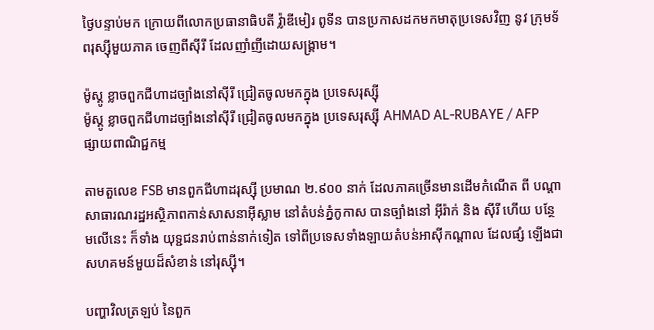ថ្ងៃបន្ទាប់មក ក្រោយពីលោកប្រធានាធិបតី វ៉្លាឌីមៀរ ពូទីន បានប្រកាសដកមកមាតុប្រទេសវិញ នូវ ក្រុមទ័ពរុស្ស៊ីមួយភាគ ចេញពីស៊ីរី ដែលញាំញីដោយសង្គ្រាម។

ម៉ូស្គូ ខ្លាចពួកជីហាដច្បាំងនៅស៊ីរី ជ្រៀតចូលមកក្នុង ប្រទេសរុស្ស៊ី
ម៉ូស្គូ ខ្លាចពួកជីហាដច្បាំងនៅស៊ីរី ជ្រៀតចូលមកក្នុង ប្រទេសរុស្ស៊ី AHMAD AL-RUBAYE / AFP
ផ្សាយពាណិជ្ជកម្ម

តាមតួលេខ FSB មានពួកជីហាដរុស្ស៊ី ប្រមាណ ២.៩០០ នាក់ ដែលភាគច្រើនមានដើមកំណើត ពី បណ្តាសាធារណរដ្ឋអស្ថិភាពកាន់សាសនាអ៊ីស្លាម នៅតំបន់ភ្នំកូកាស បានច្បាំងនៅ អ៊ីរ៉ាក់ និង ស៊ីរី ហើយ បន្ថែមលើនេះ ក៏ទាំង យុទ្ជជនរាប់ពាន់នាក់ទៀត ទៅពីប្រទេសទាំងឡាយតំបន់អាស៊ីកណ្តាល ដែលផ្សំ ឡើងជា សហគមន៍មួយដ៏សំខាន់ នៅរុស្ស៊ី។

បញ្ហាវិលត្រឡប់ នៃពួក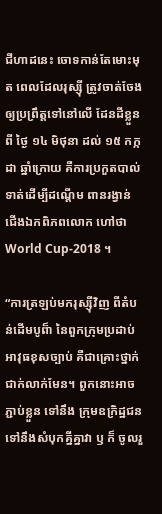ជីហាដនេះ ចោទកាន់តែមោះមុត ពេលដែលរុស្ស៊ី ត្រូវចាត់ចែងឲ្យប្រព្រឹត្តទៅនៅលើ ដែនដីខ្លួន ពី ថ្ងៃ ១៤ មិថុនា ដល់ ១៥ កក្កដា ឆ្នាំក្រោយ គឺការប្រកួតបាល់ទាត់ដើម្បីដណ្តើម ពានរង្វាន់ ជើងឯកពិភពលោក ហៅថា World Cup-2018 ។

“ការត្រឡប់មករុស្ស៊ីវិញ ពីតំបន់ដើមបូព៏ា នៃពួកក្រុមប្រដាប់អាវុធខុសច្បាប់ គឺជាគ្រោះថ្នាក់ជាក់លាក់មែន។ ពួកនោះអាចភ្ជាប់ខ្លួន ទៅនឹង ក្រុមឧក្រិដ្ឋជន ទៅនឹងសំបុកគ្នីគ្នាវា ឫ ក៏ ចូលរួ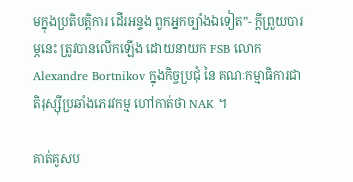មក្នុងប្រតិបត្តិការ ដើរអន្ទង ពួកអ្នកច្បាំងឯទៀត”- ក្តីព្រួយបារម្ភនេះ ត្រូវបានលើកឡើង ដោយនាយក FSB លោក Alexandre Bortnikov ក្នុងកិច្ចប្រជុំ នៃ គណៈកម្មាធិការជាតិរុស្ស៊ីប្រឆាំងភេរវកម្ម ហៅកាត់ថា NAK ។

គាត់គូសប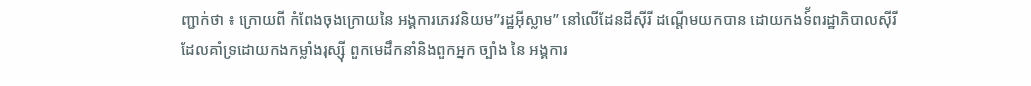ញ្ជាក់ថា ៖ ក្រោយពី កំពែងចុងក្រោយនៃ អង្គការភេរវនិយម”រដ្ឋអ៊ីស្លាម” នៅលើដែនដីស៊ីរី ដណ្តើមយកបាន ដោយកងទ៍័ពរដ្ឋាភិបាលស៊ីរី ដែលគាំទ្រដោយកងកម្លាំងរុស្ស៊ី ពួកមេដឹកនាំនិងពួកអ្នក ច្បាំង នៃ អង្គការ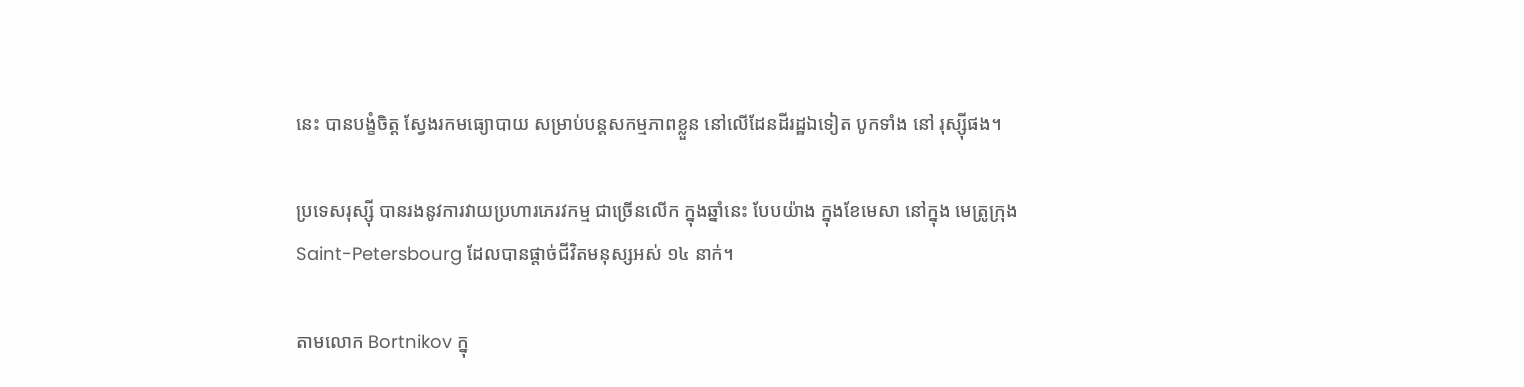នេះ បានបង្ខំចិត្ត ស្វែងរកមធ្យោបាយ សម្រាប់បន្តសកម្មភាពខ្លួន នៅលើដែនដីរដ្ឋឯទៀត បូកទាំង នៅ រុស្ស៊ីផង។

ប្រទេសរុស្ស៊ី បានរងនូវការវាយប្រហារភេរវកម្ម ជាច្រើនលើក ក្នុងឆ្នាំនេះ បែបយ៉ាង ក្នុងខែមេសា នៅក្នុង មេត្រូក្រុង Saint-Petersbourg ដែលបានផ្តាច់ជីវិតមនុស្សអស់ ១៤ នាក់។

តាមលោក Bortnikov ក្នុ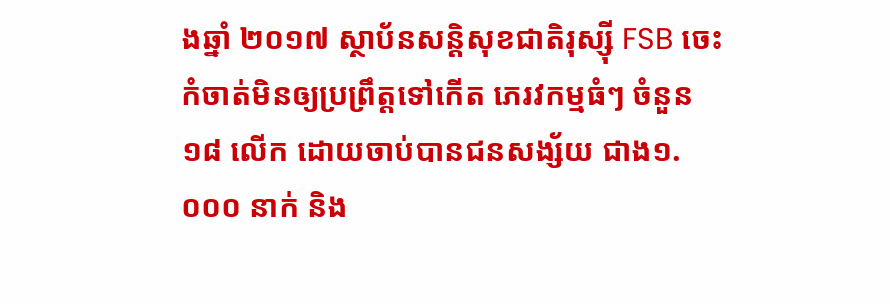ងឆ្នាំ ២០១៧ ស្ថាប័នសន្តិសុខជាតិរុស្ស៊ី FSB ចេះកំចាត់មិនឲ្យប្រព្រឹត្តទៅកើត ភេរវកម្មធំៗ ចំនួន ១៨ លើក ដោយចាប់បានជនសង្ស័យ ជាង១.០០០ នាក់ និង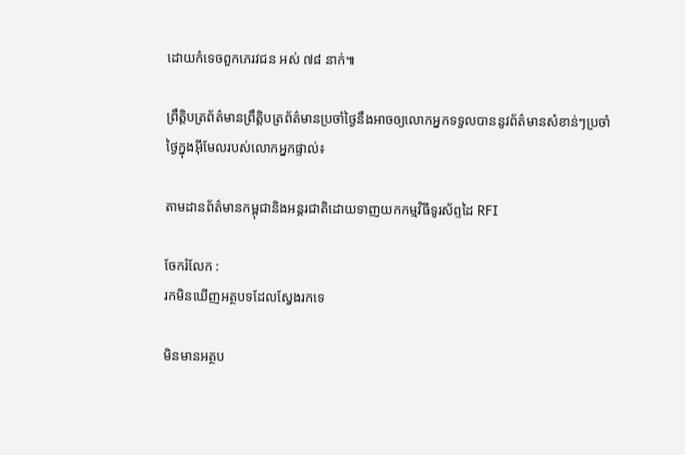ដោយកំទេចពួកភេរវជន អស់ ៧៨ នាក់៕

ព្រឹត្តិបត្រព័ត៌មានព្រឹត្តិបត្រព័ត៌មានប្រចាំថ្ងៃនឹងអាចឲ្យលោកអ្នកទទួលបាននូវព័ត៌មានសំខាន់ៗប្រចាំថ្ងៃក្នុងអ៊ីមែលរបស់លោកអ្នកផ្ទាល់៖

តាមដានព័ត៌មានកម្ពុជានិងអន្តរជាតិដោយទាញយកកម្មវិធីទូរស័ព្ទដៃ RFI

ចែករំលែក :
រកមិនឃើញអត្ថបទដែលស្វែងរកទេ

មិនមានអត្ថប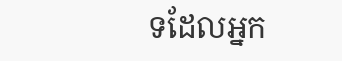ទដែលអ្នក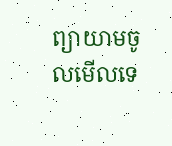ព្យាយាមចូលមើលទេ